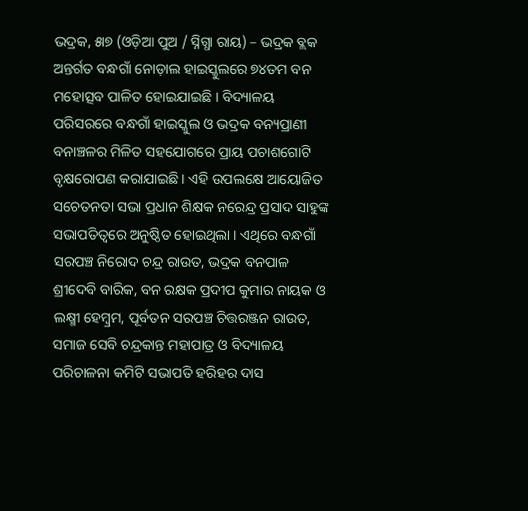ଭଦ୍ରକ, ୫ା୭ (ଓଡ଼ିଆ ପୁଅ / ସ୍ନିଗ୍ଧା ରାୟ) – ଭଦ୍ରକ ବ୍ଲକ ଅନ୍ତର୍ଗତ ବନ୍ଧଗାଁ ନୋଡ଼ାଲ ହାଇସ୍କୁଲରେ ୭୪ତମ ବନ ମହୋତ୍ସବ ପାଳିତ ହୋଇଯାଇଛି । ବିଦ୍ୟାଳୟ ପରିସରରେ ବନ୍ଧଗାଁ ହାଇସ୍କୁଲ ଓ ଭଦ୍ରକ ବନ୍ୟପ୍ରାଣୀ ବନାଞ୍ଚଳର ମିଳିତ ସହଯୋଗରେ ପ୍ରାୟ ପଚାଶଗୋଟି ବୃକ୍ଷରୋପଣ କରାଯାଇଛି । ଏହି ଉପଲକ୍ଷେ ଆୟୋଜିତ ସଚେତନତା ସଭା ପ୍ରଧାନ ଶିକ୍ଷକ ନରେନ୍ଦ୍ର ପ୍ରସାଦ ସାହୁଙ୍କ ସଭାପତିତ୍ୱରେ ଅନୁଷ୍ଠିତ ହୋଇଥିଲା । ଏଥିରେ ବନ୍ଧଗାଁ ସରପଞ୍ଚ ନିରୋଦ ଚନ୍ଦ୍ର ରାଉତ, ଭଦ୍ରକ ବନପାଳ ଶ୍ରୀଦେବି ବାରିକ, ବନ ରକ୍ଷକ ପ୍ରଦୀପ କୁମାର ନାୟକ ଓ ଲକ୍ଷ୍ମୀ ହେମ୍ବ୍ରମ, ପୂର୍ବତନ ସରପଞ୍ଚ ଚିତ୍ତରଞ୍ଜନ ରାଉତ, ସମାଜ ସେବି ଚନ୍ଦ୍ରକାନ୍ତ ମହାପାତ୍ର ଓ ବିଦ୍ୟାଳୟ ପରିଚାଳନା କମିଟି ସଭାପତି ହରିହର ଦାସ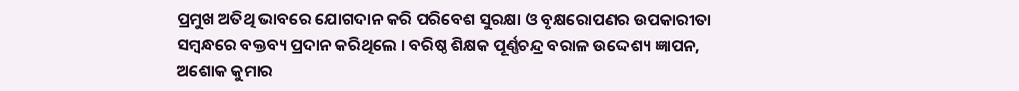ପ୍ରମୁଖ ଅତିଥି ଭାବରେ ଯୋଗଦାନ କରି ପରିବେଶ ସୁରକ୍ଷା ଓ ବୃକ୍ଷରୋପଣର ଉପକାରୀତା ସମ୍ବନ୍ଧରେ ବକ୍ତବ୍ୟ ପ୍ରଦାନ କରିଥିଲେ । ବରିଷ୍ଠ ଶିକ୍ଷକ ପୂର୍ଣ୍ଣଚନ୍ଦ୍ର ବରାଳ ଉଦ୍ଦେଶ୍ୟ ଜ୍ଞାପନ, ଅଶୋକ କୁମାର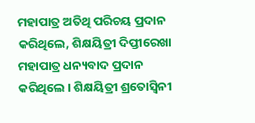ମହାପାତ୍ର ଅତିଥି ପରିଚୟ ପ୍ରଦାନ କରିଥିଲେ, ଶିକ୍ଷୟିତ୍ରୀ ଦିପ୍ତୀରେଖା ମହାପାତ୍ର ଧନ୍ୟବାଦ ପ୍ରଦାନ କରିଥିଲେ । ଶିକ୍ଷୟିତ୍ରୀ ଶ୍ରତୋସ୍ୱିନୀ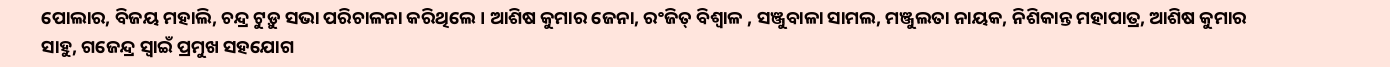ପୋଲାର, ବିଜୟ ମହାଲି, ଚନ୍ଦ୍ର ଟୁଡ଼ୁ ସଭା ପରିଚାଳନା କରିଥିଲେ । ଆଶିଷ କୁମାର ଜେନା, ରଂଜିତ୍ ବିଶ୍ୱାଳ , ସଞ୍ଜୁବାଳା ସାମଲ, ମଞ୍ଜୁଲତା ନାୟକ, ନିଶିକାନ୍ତ ମହାପାତ୍ର, ଆଶିଷ କୁମାର ସାହୁ, ଗଜେନ୍ଦ୍ର ସ୍ୱାଇଁ ପ୍ରମୁଖ ସହଯୋଗ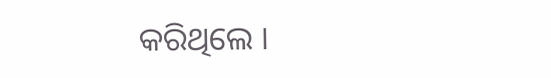କରିଥିଲେ ।